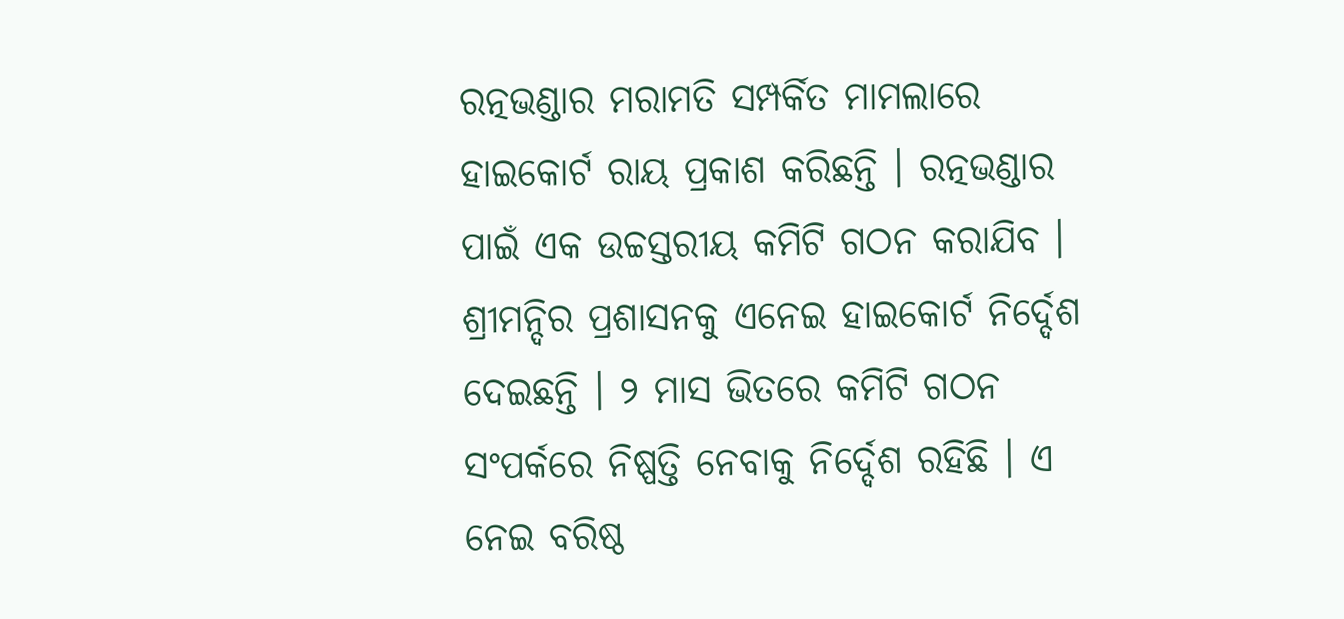ରତ୍ନଭଣ୍ଡାର ମରାମତି ସମ୍ପର୍କିତ ମାମଲାରେ ହାଇକୋର୍ଟ ରାୟ ପ୍ରକାଶ କରିଛନ୍ତି । ରତ୍ନଭଣ୍ଡାର ପାଇଁ ଏକ ଉଚ୍ଚସ୍ତରୀୟ କମିଟି ଗଠନ କରାଯିବ । ଶ୍ରୀମନ୍ଦିର ପ୍ରଶାସନକୁ ଏନେଇ ହାଇକୋର୍ଟ ନିର୍ଦ୍ଦେଶ ଦେଇଛନ୍ତି । ୨ ମାସ ଭିତରେ କମିଟି ଗଠନ ସଂପର୍କରେ ନିଷ୍ପତ୍ତି ନେବାକୁ ନିର୍ଦ୍ଦେଶ ରହିଛି । ଏ ନେଇ ବରିଷ୍ଠ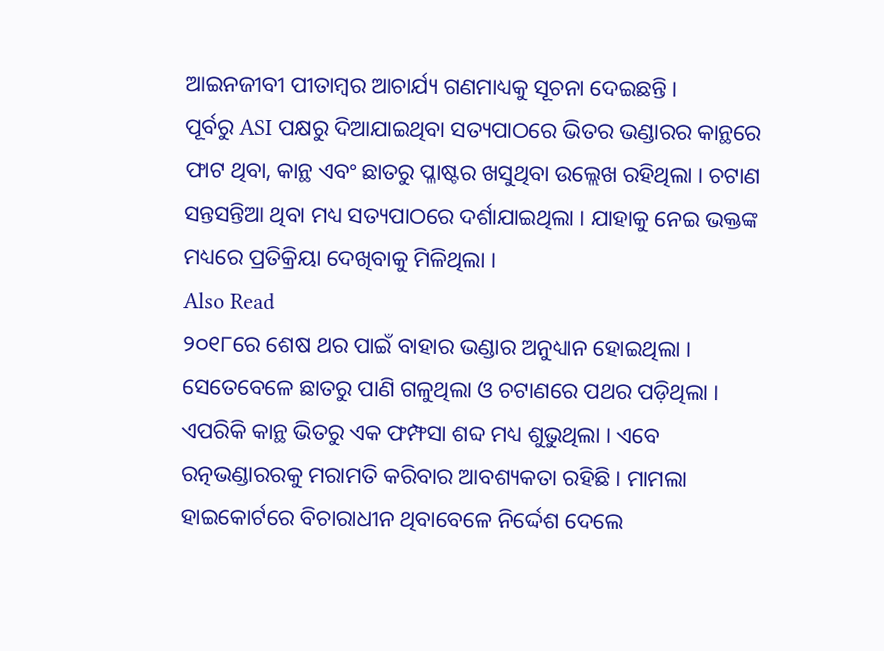ଆଇନଜୀବୀ ପୀତାମ୍ବର ଆଚାର୍ଯ୍ୟ ଗଣମାଧ୍ୟକୁ ସୂଚନା ଦେଇଛନ୍ତି ।
ପୂର୍ବରୁ ASI ପକ୍ଷରୁ ଦିଆଯାଇଥିବା ସତ୍ୟପାଠରେ ଭିତର ଭଣ୍ଡାରର କାନ୍ଥରେ ଫାଟ ଥିବା, କାନ୍ଥ ଏବଂ ଛାତରୁ ପ୍ଳାଷ୍ଟର ଖସୁଥିବା ଉଲ୍ଲେଖ ରହିଥିଲା । ଚଟାଣ ସନ୍ତସନ୍ତିଆ ଥିବା ମଧ୍ୟ ସତ୍ୟପାଠରେ ଦର୍ଶାଯାଇଥିଲା । ଯାହାକୁ ନେଇ ଭକ୍ତଙ୍କ ମଧ୍ୟରେ ପ୍ରତିକ୍ରିୟା ଦେଖିବାକୁ ମିଳିଥିଲା ।
Also Read
୨୦୧୮ରେ ଶେଷ ଥର ପାଇଁ ବାହାର ଭଣ୍ଡାର ଅନୁଧ୍ୟାନ ହୋଇଥିଲା । ସେତେବେଳେ ଛାତରୁ ପାଣି ଗଳୁଥିଲା ଓ ଚଟାଣରେ ପଥର ପଡ଼ିଥିଲା । ଏପରିକି କାନ୍ଥ ଭିତରୁ ଏକ ଫମ୍ଫସା ଶବ୍ଦ ମଧ୍ୟ ଶୁଭୁଥିଲା । ଏବେ ରତ୍ନଭଣ୍ଡାରରକୁ ମରାମତି କରିବାର ଆବଶ୍ୟକତା ରହିଛି । ମାମଲା ହାଇକୋର୍ଟରେ ବିଚାରାଧୀନ ଥିବାବେଳେ ନିର୍ଦ୍ଦେଶ ଦେଲେ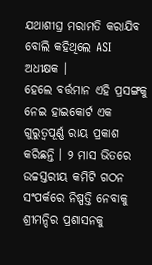ଯଥାଶୀଘ୍ର ମରାମତି କରାଯିବ ବୋଲି କହିଥିଲେ ASI ଅଧୀକ୍ଷକ ।
ହେଲେ ବର୍ତ୍ତମାନ ଏହି ପ୍ରସଙ୍ଗକୁ ନେଇ ହାଇକୋର୍ଟ ଏକ ଗୁରୁତ୍ୱପୂର୍ଣ୍ଣ ରାୟ ପ୍ରକାଶ କରିଛନ୍ତି । ୨ ମାସ ଭିତରେ ଉଚ୍ଚସ୍ତରୀୟ କମିଟି ଗଠନ ସଂପର୍କରେ ନିଷ୍ପତ୍ତି ନେବାକୁ ଶ୍ରୀମନ୍ଦିର ପ୍ରଶାସନକୁ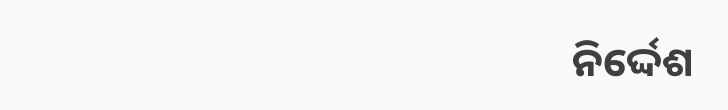ନିର୍ଦ୍ଦେଶ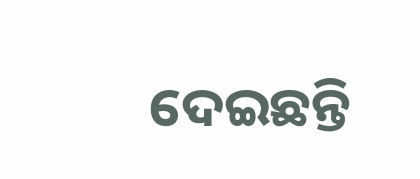ଦେଇଛନ୍ତି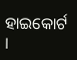ହାଇକୋର୍ଟ ।